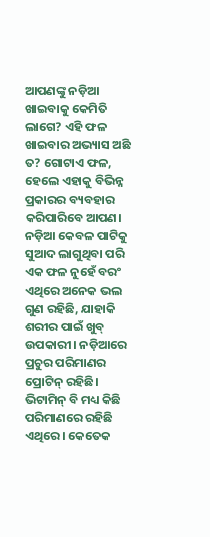ଆପଣଙ୍କୁ ନଡ଼ିଆ ଖାଇବାକୁ କେମିତି ଲାଗେ? ଏହି ଫଳ ଖାଇବାର ଅଭ୍ୟାସ ଅଛି ତ? ଗୋଟାଏ ଫଳ, ହେଲେ ଏହାକୁ ବିଭିନ୍ନ ପ୍ରକାରର ବ୍ୟବହାର କରିପାରିବେ ଆପଣ। ନଡ଼ିଆ କେବଳ ପାଟିକୁ ସୁଆଦ ଲାଗୁଥିବା ପରି ଏକ ଫଳ ନୁହେଁ ବରଂ ଏଥିରେ ଅନେକ ଭଲ ଗୁଣ ରହିଛି, ଯାହାକି ଶରୀର ପାଇଁ ଖୁବ୍ ଉପକାରୀ। ନଡ଼ିଆରେ ପ୍ରଚୁର ପରିମାଣର ପ୍ରୋଟିନ୍ ରହିଛି। ଭିଟାମିନ୍ ବି ମଧ୍ୟ କିଛି ପରିମାଣରେ ରହିଛି ଏଥିରେ। କେତେକ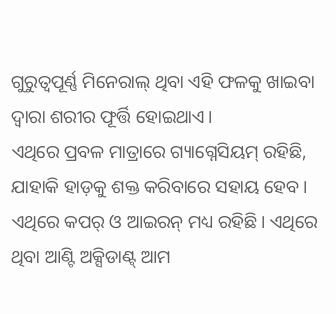ଗୁରୁତ୍ବପୂର୍ଣ୍ଣ ମିନେରାଲ୍ ଥିବା ଏହି ଫଳକୁ ଖାଇବା ଦ୍ବାରା ଶରୀର ଫୂର୍ତ୍ତି ହୋଇଥାଏ।
ଏଥିରେ ପ୍ରବଳ ମାତ୍ରାରେ ଗ୍ୟାଗ୍ନେସିୟମ୍ ରହିଛି, ଯାହାକି ହାଡ଼କୁ ଶକ୍ତ କରିବାରେ ସହାୟ ହେବ। ଏଥିରେ କପର୍ ଓ ଆଇରନ୍ ମଧ୍ୟ ରହିଛି। ଏଥିରେ ଥିବା ଆଣ୍ଟି ଅକ୍ସିଡାଣ୍ଟ୍ ଆମ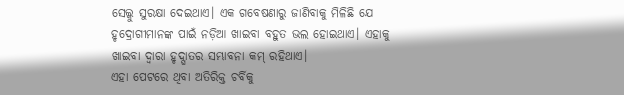ସେଲ୍କୁ ସୁରକ୍ଷା ଦେଇଥାଏ। ଏକ ଗବେଷଣାରୁ ଜାଣିବାକୁ ମିଳିଛି ଯେ ହୃଦ୍ରୋଗୀମାନଙ୍କ ପାଇଁ ନଡ଼ିଆ ଖାଇବା ବହୁତ ଭଲ ହୋଇଥାଏ। ଏହାକୁ ଖାଇବା ଦ୍ବାରା ହୃଦ୍ଘାତର ସମ୍ଭାବନା କମ୍ ରହିଥାଏ।
ଏହା ପେଟରେ ଥିବା ଅତିରିକ୍ତ ଚର୍ବିକୁ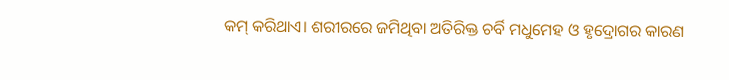କମ୍ କରିଥାଏ। ଶରୀରରେ ଜମିଥିବା ଅତିରିକ୍ତ ଚର୍ବି ମଧୁମେହ ଓ ହୃଦ୍ରୋଗର କାରଣ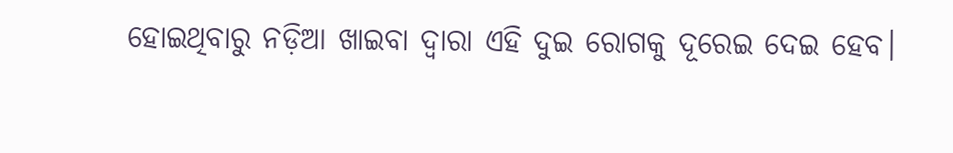ହୋଇଥିବାରୁ ନଡ଼ିଆ ଖାଇବା ଦ୍ବାରା ଏହି ଦୁଇ ରୋଗକୁ ଦୂରେଇ ଦେଇ ହେବ।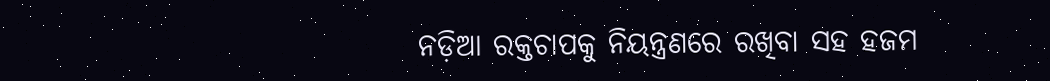ନଡ଼ିଆ ରକ୍ତଚାପକୁ ନିୟନ୍ତ୍ରଣରେ ରଖିବା ସହ ହଜମ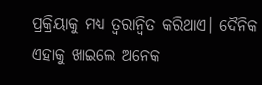ପ୍ରକ୍ରିୟାକୁ ମଧ୍ୟ ତ୍ବରାନ୍ବିତ କରିଥାଏ। ଦୈନିକ ଏହାକୁ ଖାଇଲେ ଅନେକ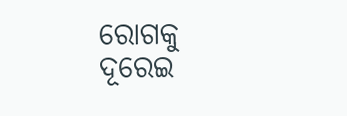ରୋଗକୁ ଦୂରେଇ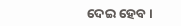ଦେଇ ହେବ।